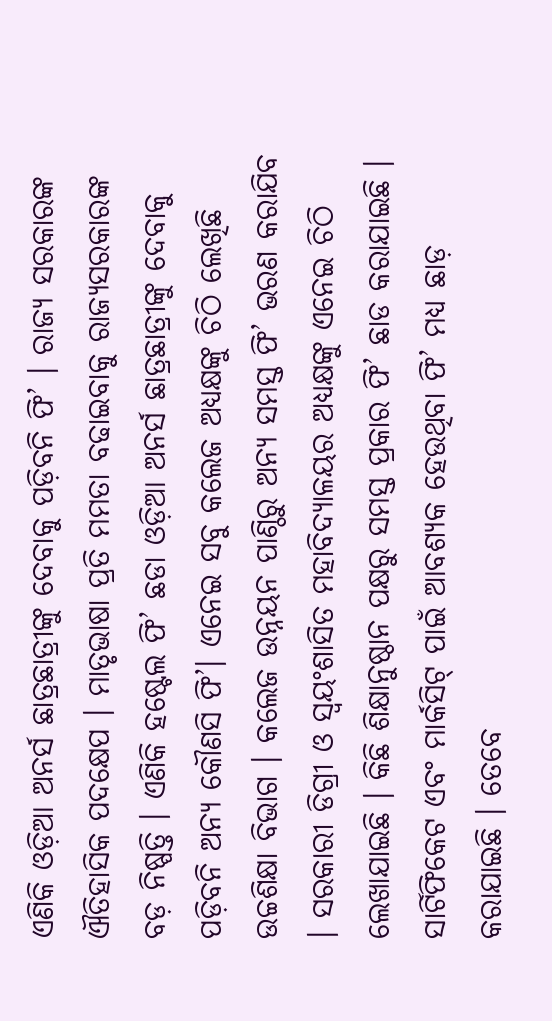ଏଣିକି ଓଡ଼ିଆ ଅନର୍ସ ଛାତ୍ରଛାତ୍ରୀଙ୍କୁ ଦେବାକୁ ପଡ଼ିବନି ଫି’ । ରାଜ୍ୟ ସରକାରଙ୍କ ଐତିହାସିକ ପଦକ୍ଷେପ । ମାତୃଭାଷା ପ୍ରତି ମମତା ବଢାଇବାକୁ ରାଜ୍ୟସରକାରଙ୍କ ବଡ଼ ନିଷ୍ପତ୍ତି । ଏଣିକି ହଷ୍ଟେଲ ଫି’ ଛଡା ଓଡ଼ିଆ ଅନର୍ସ ଛାତ୍ରଛାତ୍ରୀଙ୍କୁ ଦେବାକୁ ପଡ଼ିବନି ଅନ୍ୟ କୌଣସି ଫି’। ଏନେଇ ସବୁ କଲେଜ ଅଧ୍ୟକ୍ଷଙ୍କୁ ଚିଠି ଲେଖିଛି ଉଚ୍ଚଶିକ୍ଷା ବିଭାଗ । କଲେଜ ଉନ୍ନୟନ ପାଣ୍ଠିରୁ ଅନ୍ୟ ସମସ୍ତ ଫି’ ଭରଣ କରାଯିବ । ସରକାରୀ ଡିଗ୍ରୀ ଓ ସ୍ବୟଂଶାସିତ ମହାବିଦ୍ୟାଳୟର ଅଧ୍ୟକ୍ଷଙ୍କୁ ଏନେଇ ଚିଠି ଲେଖାଯାଇଛି । କିଛି ଶିକ୍ଷାନୁଷ୍ଠାନ ପକ୍ଷରୁ ସମସ୍ତ ପ୍ରକାର ଫି’ ଛାଡ କରାଯାଇଛି । ସାର୍ଟିଫିକେଟ ଏବଂ ମାର୍କସିଟ୍ ପାଇଁ ଆବଶ୍ୟକ ହେଉଥିବା ଫି’ ମଧ୍ୟ ଛାଡ଼ କରାଯାଇଛି । ତେବେ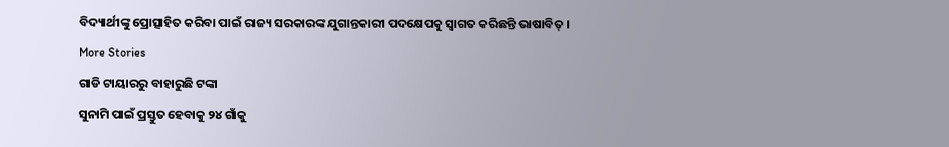ବିଦ୍ୟାର୍ଥୀଙ୍କୁ ପ୍ରୋତ୍ସାହିତ କରିବା ପାଇଁ ରାଜ୍ୟ ସରକାରଙ୍କ ଯୁଗାନ୍ତକାରୀ ପଦକ୍ଷେପକୁ ସ୍ବାଗତ କରିଛନ୍ତି ଭାଷାବିତ୍ ।
More Stories
ଗାଡି ଟାୟାରରୁ ବାହାରୁଛି ଟଙ୍କା
ସୁନାମି ପାଇଁ ପ୍ରସ୍ତୁତ ହେବାକୁ ୨୪ ଗାଁକୁ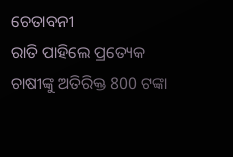ଚେତାବନୀ
ରାତି ପାହିଲେ ପ୍ରତ୍ୟେକ ଚାଷୀଙ୍କୁ ଅତିରିକ୍ତ 800 ଟଙ୍କା